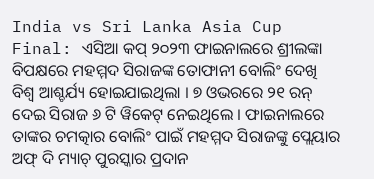India vs Sri Lanka Asia Cup Final: ଏସିଆ କପ୍ ୨୦୨୩ ଫାଇନାଲରେ ଶ୍ରୀଲଙ୍କା ବିପକ୍ଷରେ ମହମ୍ମଦ ସିରାଜଙ୍କ ତୋଫାନୀ ବୋଲିଂ ଦେଖି ବିଶ୍ୱ ଆଶ୍ଚର୍ଯ୍ୟ ହୋଇଯାଇଥିଲା । ୭ ଓଭରରେ ୨୧ ରନ୍ ଦେଇ ସିରାଜ ୬ ଟି ୱିକେଟ୍ ନେଇଥିଲେ । ଫାଇନାଲରେ ତାଙ୍କର ଚମତ୍କାର ବୋଲିଂ ପାଇଁ ମହମ୍ମଦ ସିରାଜଙ୍କୁ ପ୍ଲେୟାର ଅଫ୍ ଦି ମ୍ୟାଚ୍ ପୁରସ୍କାର ପ୍ରଦାନ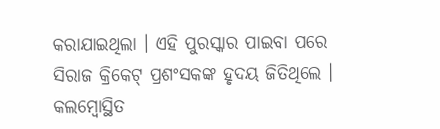କରାଯାଇଥିଲା । ଏହି ପୁରସ୍କାର ପାଇବା ପରେ ସିରାଜ କ୍ରିକେଟ୍ ପ୍ରଶଂସକଙ୍କ ହୃଦୟ ଜିତିଥିଲେ । କଲମ୍ବୋସ୍ଥିତ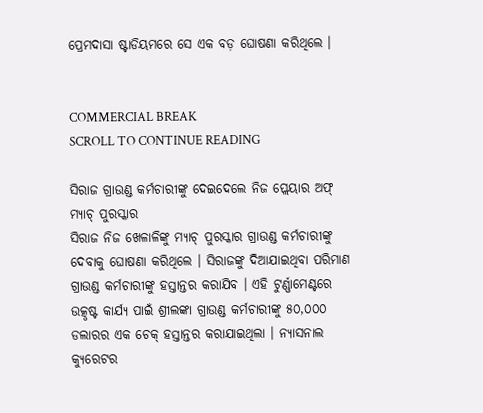ପ୍ରେମଦାସା ଷ୍ଟାଡିୟମରେ ସେ ଏକ ବଡ଼ ଘୋଷଣା କରିଥିଲେ ।


COMMERCIAL BREAK
SCROLL TO CONTINUE READING

ସିରାଜ ଗ୍ରାଉଣ୍ଡ କର୍ମଚାରୀଙ୍କୁ ଦେଇଦେଲେ ନିଜ ପ୍ଲେୟାର ଅଫ୍ ମ୍ୟାଚ୍ ପୁରସ୍କାର
ସିରାଜ ନିଜ ଖେଳାଳିଙ୍କୁ ମ୍ୟାଚ୍ ପୁରସ୍କାର ଗ୍ରାଉଣ୍ଡ କର୍ମଚାରୀଙ୍କୁ ଦେବାକୁ ଘୋଷଣା କରିଥିଲେ । ସିରାଜଙ୍କୁ ଦିଆଯାଇଥିବା ପରିମାଣ ଗ୍ରାଉଣ୍ଡ କର୍ମଚାରୀଙ୍କୁ ହସ୍ତାନ୍ତର କରାଯିବ । ଏହି ଟୁର୍ଣ୍ଣାମେଣ୍ଟରେ ଉତ୍କୃଷ୍ଟ କାର୍ଯ୍ୟ ପାଇଁ ଶ୍ରୀଲଙ୍କା ଗ୍ରାଉଣ୍ଡ କର୍ମଚାରୀଙ୍କୁ ୫୦,୦୦୦ ଡଲାରର ଏକ ଚେକ୍ ହସ୍ତାନ୍ତର କରାଯାଇଥିଲା । ନ୍ୟାସନାଲ କ୍ୟୁରେଟର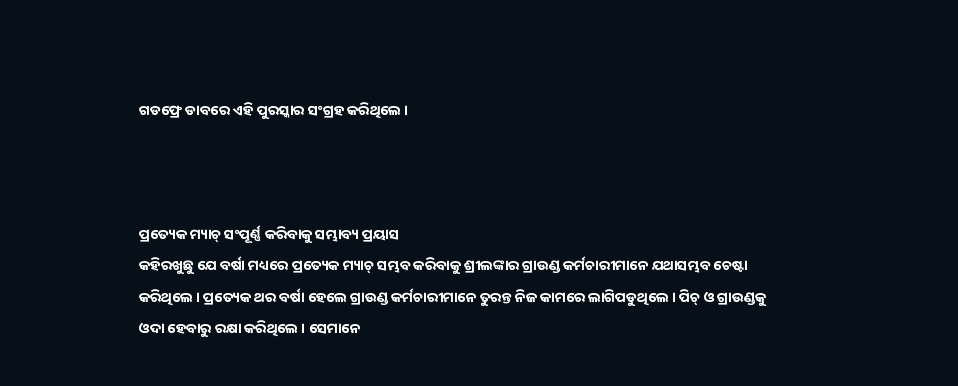ଗଡଫ୍ରେ ଡାବରେ ଏହି ପୁରସ୍କାର ସଂଗ୍ରହ କରିଥିଲେ ।



ପ୍ରତ୍ୟେକ ମ୍ୟାଚ୍ ସଂପୂର୍ଣ୍ଣ କରିବାକୁ ସମ୍ଭାବ୍ୟ ପ୍ରୟାସ
କହିରଖୁଛୁ ଯେ ବର୍ଷା ମଧ୍ୟରେ ପ୍ରତ୍ୟେକ ମ୍ୟାଚ୍ ସମ୍ଭବ କରିବାକୁ ଶ୍ରୀଲଙ୍କାର ଗ୍ରାଉଣ୍ଡ କର୍ମଚାରୀମାନେ ଯଥାସମ୍ଭବ ଚେଷ୍ଟା କରିଥିଲେ । ପ୍ରତ୍ୟେକ ଥର ବର୍ଷା ହେଲେ ଗ୍ରାଉଣ୍ଡ କର୍ମଚାରୀମାନେ ତୁରନ୍ତ ନିଜ କାମରେ ଲାଗିପଡୁଥିଲେ । ପିଚ୍ ଓ ଗ୍ରାଉଣ୍ଡକୁ ଓଦା ହେବାରୁ ରକ୍ଷା କରିଥିଲେ । ସେମାନେ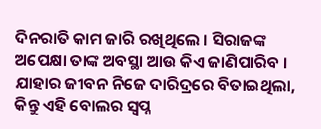ଦିନରାତି କାମ ଜାରି ରଖିଥିଲେ । ସିରାଜଙ୍କ ଅପେକ୍ଷା ତାଙ୍କ ଅବସ୍ଥା ଆଉ କିଏ ଜାଣିପାରିବ । ଯାହାର ଜୀବନ ନିଜେ ଦାରିଦ୍ରରେ ବିତାଇଥିଲା, କିନ୍ତୁ ଏହି ବୋଲର ସ୍ୱପ୍ନ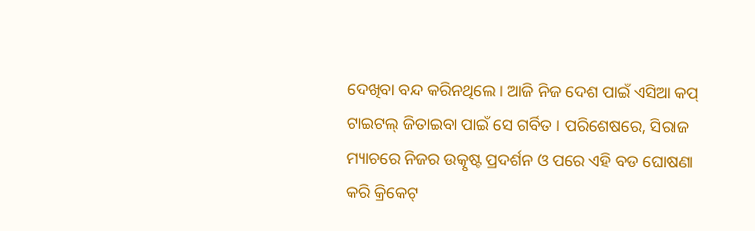ଦେଖିବା ବନ୍ଦ କରିନଥିଲେ । ଆଜି ନିଜ ଦେଶ ପାଇଁ ଏସିଆ କପ୍ ଟାଇଟଲ୍ ଜିତାଇବା ପାଇଁ ସେ ଗର୍ବିତ । ପରିଶେଷରେ, ସିରାଜ ମ୍ୟାଚରେ ନିଜର ଉତ୍କୃଷ୍ଟ ପ୍ରଦର୍ଶନ ଓ ପରେ ଏହି ବଡ ଘୋଷଣା କରି କ୍ରିକେଟ୍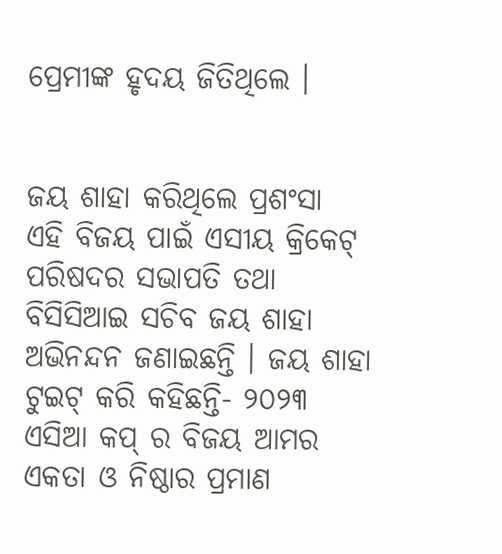ପ୍ରେମୀଙ୍କ ହୃଦୟ ଜିତିଥିଲେ ।


ଜୟ ଶାହା କରିଥିଲେ ପ୍ରଶଂସା
ଏହି ବିଜୟ ପାଇଁ ଏସୀୟ କ୍ରିକେଟ୍ ପରିଷଦର ସଭାପତି ତଥା ବିସିସିଆଇ ସଚିବ ଜୟ ଶାହା ଅଭିନନ୍ଦନ ଜଣାଇଛନ୍ତି । ଜୟ ଶାହା ଟୁଇଟ୍ କରି କହିଛନ୍ତି- ୨୦୨୩ ଏସିଆ କପ୍ ର ବିଜୟ ଆମର ଏକତା ଓ ନିଷ୍ଠାର ପ୍ରମାଣ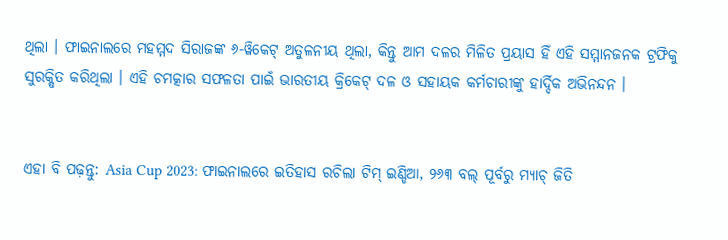ଥିଲା । ଫାଇନାଲରେ ମହମ୍ମଦ ସିରାଜଙ୍କ ୬-ୱିକେଟ୍ ଅତୁଳନୀୟ ଥିଲା, କିନ୍ତୁ ଆମ ଦଳର ମିଳିତ ପ୍ରୟାସ ହିଁ ଏହି ସମ୍ମାନଜନକ ଟ୍ରଫିକୁ ସୁରକ୍ଷିତ କରିଥିଲା । ଏହି ଚମତ୍କାର ସଫଳତା ପାଇଁ ଭାରତୀୟ କ୍ରିକେଟ୍ ଦଳ ଓ ସହାୟକ କର୍ମଚାରୀଙ୍କୁ ହାର୍ଦ୍ଦିକ ଅଭିନନ୍ଦନ ।


ଏହା ବି ପଢ଼ନ୍ତୁ: Asia Cup 2023: ଫାଇନାଲରେ ଇତିହାସ ରଚିଲା ଟିମ୍ ଇଣ୍ଡିଆ, ୨୬୩ ବଲ୍ ପୂର୍ବରୁ ମ୍ୟାଚ୍ ଜିତି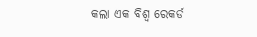କଲା ଏକ ବିଶ୍ୱ ରେକର୍ଡ